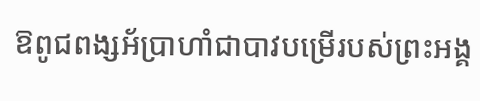ឱពូជពង្សអ័ប្រាហាំជាបាវបម្រើរបស់ព្រះអង្គ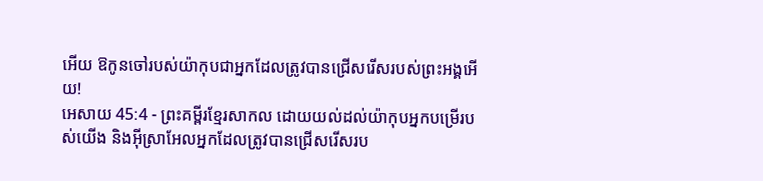អើយ ឱកូនចៅរបស់យ៉ាកុបជាអ្នកដែលត្រូវបានជ្រើសរើសរបស់ព្រះអង្គអើយ!
អេសាយ 45:4 - ព្រះគម្ពីរខ្មែរសាកល ដោយយល់ដល់យ៉ាកុបអ្នកបម្រើរបស់យើង និងអ៊ីស្រាអែលអ្នកដែលត្រូវបានជ្រើសរើសរប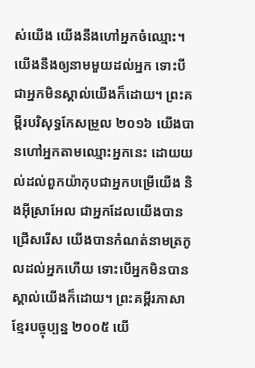ស់យើង យើងនឹងហៅអ្នកចំឈ្មោះ។ យើងនឹងឲ្យនាមមួយដល់អ្នក ទោះបីជាអ្នកមិនស្គាល់យើងក៏ដោយ។ ព្រះគម្ពីរបរិសុទ្ធកែសម្រួល ២០១៦ យើងបានហៅអ្នកតាមឈ្មោះអ្នកនេះ ដោយយល់ដល់ពួកយ៉ាកុបជាអ្នកបម្រើយើង និងអ៊ីស្រាអែល ជាអ្នកដែលយើងបានជ្រើសរើស យើងបានកំណត់នាមត្រកូលដល់អ្នកហើយ ទោះបើអ្នកមិនបានស្គាល់យើងក៏ដោយ។ ព្រះគម្ពីរភាសាខ្មែរបច្ចុប្បន្ន ២០០៥ យើ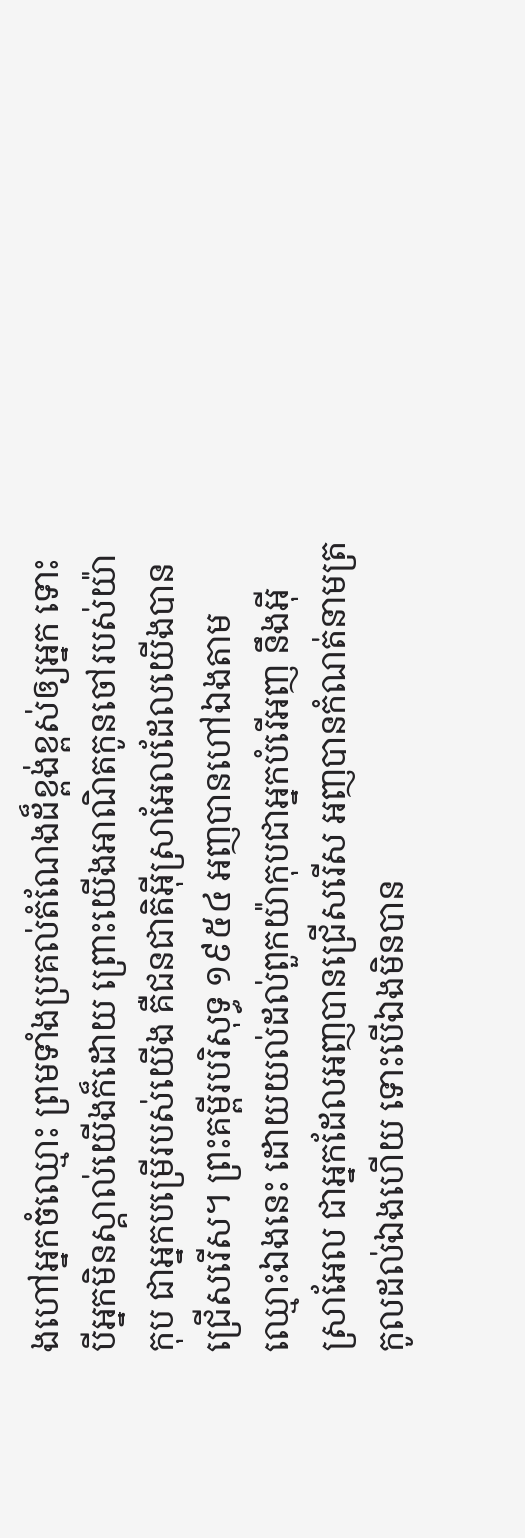ងហៅអ្នកចំឈ្មោះ ព្រមទាំងប្រគល់តំណែងដ៏ខ្ពង់ខ្ពស់ឲ្យអ្នក ទោះបីអ្នកមិនស្គាល់យើងក៏ដោយ ព្រោះយើងអាណិតកូនចៅរបស់យ៉ាកុប ជាអ្នកបម្រើរបស់យើង គឺជនជាតិអ៊ីស្រាអែលដែលយើងបានជ្រើសរើស។ ព្រះគម្ពីរបរិសុទ្ធ ១៩៥៤ អញបានហៅឯងតាមឈ្មោះឯងនេះ ដោយយល់ដល់ពួកយ៉ាកុបជាអ្នកបំរើអញ នឹងអ៊ីស្រាអែល ជាអ្នកដែលអញបានជ្រើសរើស អញបានកំណត់នាមត្រកូលដល់ឯងហើយ ទោះបើឯងមិនបាន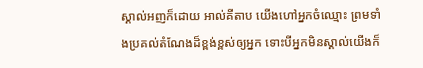ស្គាល់អញក៏ដោយ អាល់គីតាប យើងហៅអ្នកចំឈ្មោះ ព្រមទាំងប្រគល់តំណែងដ៏ខ្ពង់ខ្ពស់ឲ្យអ្នក ទោះបីអ្នកមិនស្គាល់យើងក៏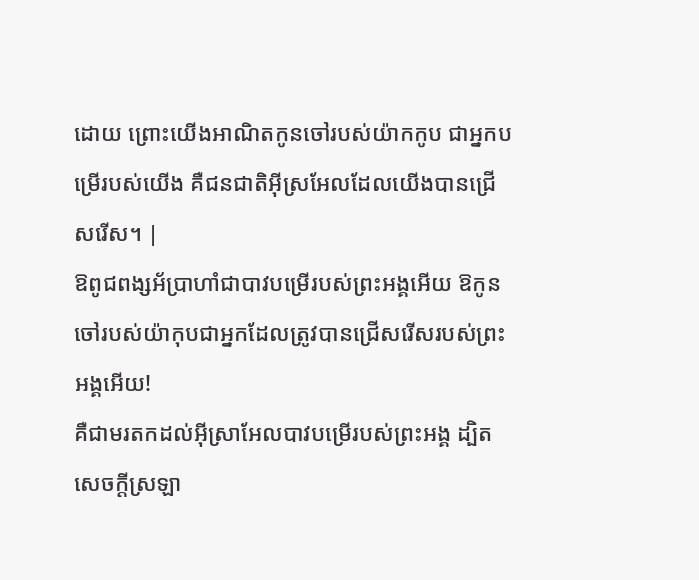ដោយ ព្រោះយើងអាណិតកូនចៅរបស់យ៉ាកកូប ជាអ្នកបម្រើរបស់យើង គឺជនជាតិអ៊ីស្រអែលដែលយើងបានជ្រើសរើស។ |
ឱពូជពង្សអ័ប្រាហាំជាបាវបម្រើរបស់ព្រះអង្គអើយ ឱកូនចៅរបស់យ៉ាកុបជាអ្នកដែលត្រូវបានជ្រើសរើសរបស់ព្រះអង្គអើយ!
គឺជាមរតកដល់អ៊ីស្រាអែលបាវបម្រើរបស់ព្រះអង្គ ដ្បិតសេចក្ដីស្រឡា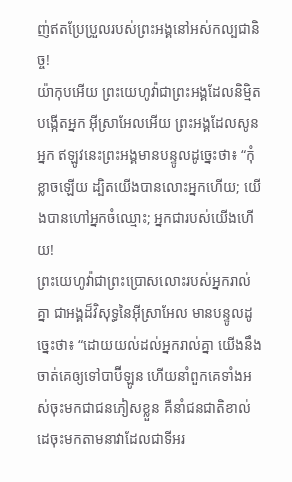ញ់ឥតប្រែប្រួលរបស់ព្រះអង្គនៅអស់កល្បជានិច្ច!
យ៉ាកុបអើយ ព្រះយេហូវ៉ាជាព្រះអង្គដែលនិម្មិតបង្កើតអ្នក អ៊ីស្រាអែលអើយ ព្រះអង្គដែលសូនអ្នក ឥឡូវនេះព្រះអង្គមានបន្ទូលដូច្នេះថា៖ “កុំខ្លាចឡើយ ដ្បិតយើងបានលោះអ្នកហើយ; យើងបានហៅអ្នកចំឈ្មោះ; អ្នកជារបស់យើងហើយ!
ព្រះយេហូវ៉ាជាព្រះប្រោសលោះរបស់អ្នករាល់គ្នា ជាអង្គដ៏វិសុទ្ធនៃអ៊ីស្រាអែល មានបន្ទូលដូច្នេះថា៖ “ដោយយល់ដល់អ្នករាល់គ្នា យើងនឹងចាត់គេឲ្យទៅបាប៊ីឡូន ហើយនាំពួកគេទាំងអស់ចុះមកជាជនភៀសខ្លួន គឺនាំជនជាតិខាល់ដេចុះមកតាមនាវាដែលជាទីអរ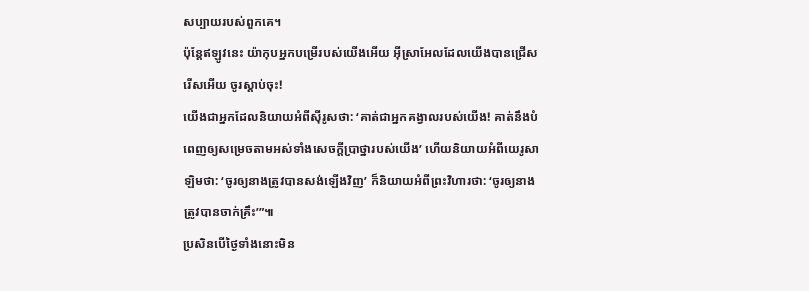សប្បាយរបស់ពួកគេ។
ប៉ុន្តែឥឡូវនេះ យ៉ាកុបអ្នកបម្រើរបស់យើងអើយ អ៊ីស្រាអែលដែលយើងបានជ្រើសរើសអើយ ចូរស្ដាប់ចុះ!
យើងជាអ្នកដែលនិយាយអំពីស៊ីរូសថា: ‘គាត់ជាអ្នកគង្វាលរបស់យើង! គាត់នឹងបំពេញឲ្យសម្រេចតាមអស់ទាំងសេចក្ដីប្រាថ្នារបស់យើង’ ហើយនិយាយអំពីយេរូសាឡិមថា: ‘ចូរឲ្យនាងត្រូវបានសង់ឡើងវិញ’ ក៏និយាយអំពីព្រះវិហារថា: ‘ចូរឲ្យនាងត្រូវបានចាក់គ្រឹះ’”៕
ប្រសិនបើថ្ងៃទាំងនោះមិន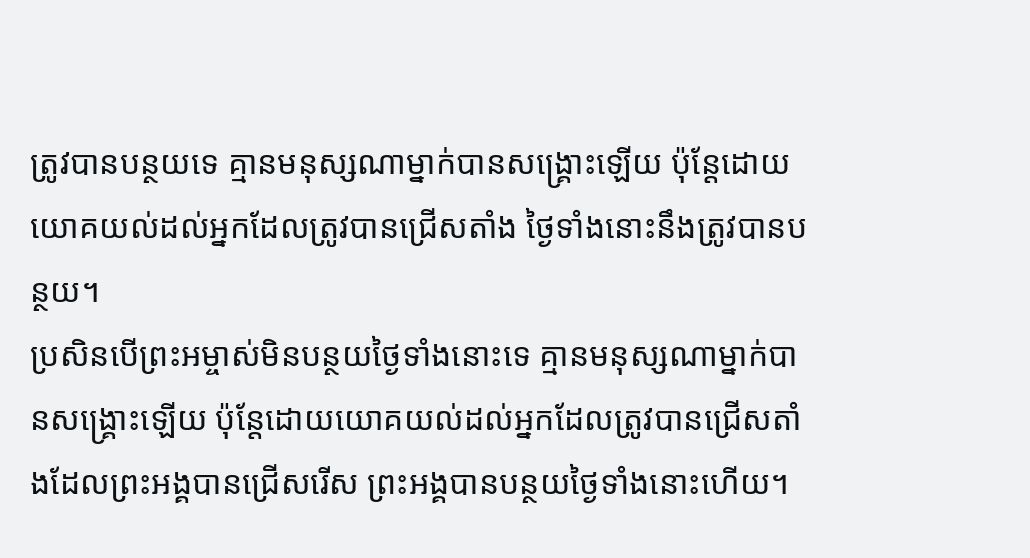ត្រូវបានបន្ថយទេ គ្មានមនុស្សណាម្នាក់បានសង្គ្រោះឡើយ ប៉ុន្តែដោយយោគយល់ដល់អ្នកដែលត្រូវបានជ្រើសតាំង ថ្ងៃទាំងនោះនឹងត្រូវបានបន្ថយ។
ប្រសិនបើព្រះអម្ចាស់មិនបន្ថយថ្ងៃទាំងនោះទេ គ្មានមនុស្សណាម្នាក់បានសង្គ្រោះឡើយ ប៉ុន្តែដោយយោគយល់ដល់អ្នកដែលត្រូវបានជ្រើសតាំងដែលព្រះអង្គបានជ្រើសរើស ព្រះអង្គបានបន្ថយថ្ងៃទាំងនោះហើយ។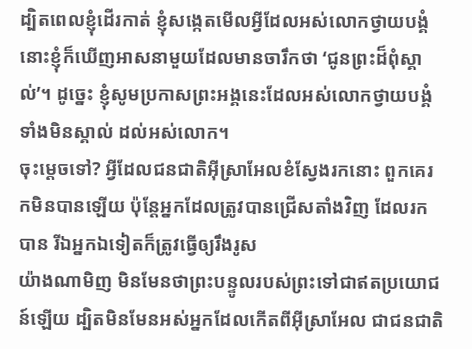ដ្បិតពេលខ្ញុំដើរកាត់ ខ្ញុំសង្កេតមើលអ្វីដែលអស់លោកថ្វាយបង្គំ នោះខ្ញុំក៏ឃើញអាសនាមួយដែលមានចារឹកថា ‘ជូនព្រះដ៏ពុំស្គាល់’។ ដូច្នេះ ខ្ញុំសូមប្រកាសព្រះអង្គនេះដែលអស់លោកថ្វាយបង្គំទាំងមិនស្គាល់ ដល់អស់លោក។
ចុះម្ដេចទៅ? អ្វីដែលជនជាតិអ៊ីស្រាអែលខំស្វែងរកនោះ ពួកគេរកមិនបានឡើយ ប៉ុន្តែអ្នកដែលត្រូវបានជ្រើសតាំងវិញ ដែលរកបាន រីឯអ្នកឯទៀតក៏ត្រូវធ្វើឲ្យរឹងរូស
យ៉ាងណាមិញ មិនមែនថាព្រះបន្ទូលរបស់ព្រះទៅជាឥតប្រយោជន៍ឡើយ ដ្បិតមិនមែនអស់អ្នកដែលកើតពីអ៊ីស្រាអែល ជាជនជាតិ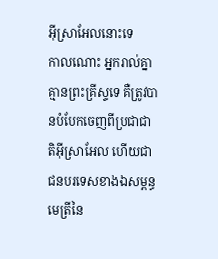អ៊ីស្រាអែលនោះទេ
កាលណោះ អ្នករាល់គ្នាគ្មានព្រះគ្រីស្ទទេ គឺត្រូវបានបំបែកចេញពីប្រជាជាតិអ៊ីស្រាអែល ហើយជាជនបរទេសខាងឯសម្ពន្ធមេត្រីនៃ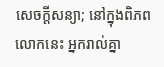សេចក្ដីសន្យា; នៅក្នុងពិភពលោកនេះ អ្នករាល់គ្នា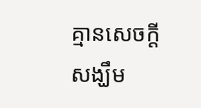គ្មានសេចក្ដីសង្ឃឹម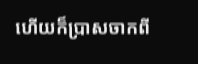ហើយក៏ប្រាសចាកពី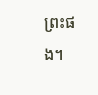ព្រះផង។